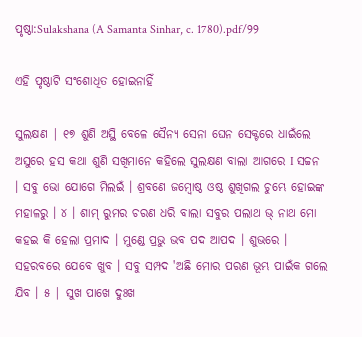ପୃଷ୍ଠା:Sulakshana (A Samanta Sinhar, c. 1780).pdf/୨୨

ଏହି ପୃଷ୍ଠାଟି ସଂଶୋଧିତ ହୋଇନାହିଁ

ସୁଲକ୍ଷଣ | ୧୭ ଶୁଣି ଅସ୍ଥି ବେଳେ ସୈନ୍ୟ ସେନା ଘେନ ସେକ୍ଟରେ ଧାଇଁଲେ ଅସୁରେ ହସ କଥା ଶୁଣି ସଖିମାନେ କହିଲେ ସୁଲକ୍ଷଣ ବାଲା ଆଗରେ I ସଚ୍ଚନ । ସବୁ ଭୋ ଯୋଗେ ମିଲଇଁ । ଶ୍ରବଣେ ଜମ୍ବୋଷ୍ଠ ଓଷ୍ଠ ଶୁଖିଗଲ ଚୁମ୍ଭେ ହୋଇଙ୍କ ମହାଳରୁ । ୪ । ଶାମ୍ ରୁମର ଚରଣ ଧରି ବାଲା ସବୁର ପଲାଥ ଭ୍ ନାଥ ମୋ କହଇ କି ହେଲା ପ୍ରମାଦ । ମୁଣ୍ଡେ ପ୍ରଭୁ ଭବ ପଦ ଆପଦ । ଶୁଭରେ । ସହରବରେ ଯେବେ ଖୁବ । ସବୁ ସମ୍ପଦ 'ଅଛି ମୋର ପରଣ ଭୂମ୍ଭ ପାଇଁକ ଗଲେ ଯିବ । ୫ | ସୁଖ ପାଖେ ଦୁଃଖ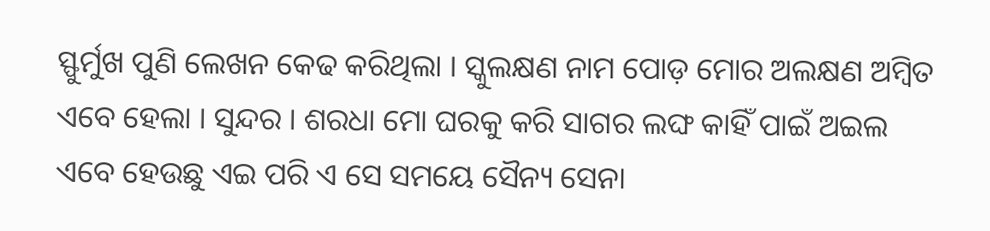ସ୍ଫୁର୍ମୁଖ ପୁଣି ଲେଖନ କେଢ କରିଥିଲା । ସ୍କୁଲକ୍ଷଣ ନାମ ପୋଡ଼ ମୋର ଅଲକ୍ଷଣ ଅମ୍ବିତ ଏବେ ହେଲା । ସୁନ୍ଦର । ଶରଧା ମୋ ଘରକୁ କରି ସାଗର ଲଙ୍ଘ କାହିଁ ପାଇଁ ଅଇଲ ଏବେ ହେଉଛୁ ଏଇ ପରି ଏ ସେ ସମୟେ ସୈନ୍ୟ ସେନା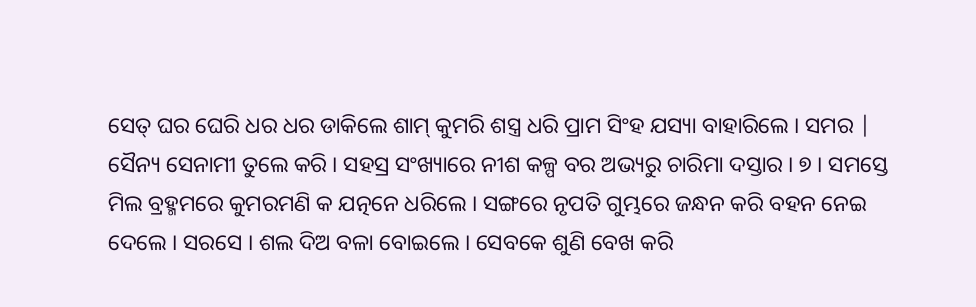ସେତ୍ ଘର ଘେରି ଧର ଧର ଡାକିଲେ ଶାମ୍ କୁମରି ଶସ୍ତ୍ର ଧରି ପ୍ରାମ ସିଂହ ଯସ୍ୟା ବାହାରିଲେ । ସମର | ସୈନ୍ୟ ସେନାମୀ ତୁଲେ କରି । ସହସ୍ର ସଂଖ୍ୟାରେ ନୀଶ କଳ୍ପ ବର ଅଭ୍ୟରୁ ଚାରିମା ଦସ୍ତାର । ୭ । ସମସ୍ତେ ମିଲ ବ୍ରହ୍ମମରେ କୁମରମଣି କ ଯତ୍ନନେ ଧରିଲେ । ସଙ୍ଗରେ ନୃପତି ଗୁମ୍ଭରେ ଜନ୍ଧନ କରି ବହନ ନେଇ ଦେଲେ । ସରସେ । ଶଲ ଦିଅ ବଳା ବୋଇଲେ । ସେବକେ ଶୁଣି ବେଖ କରି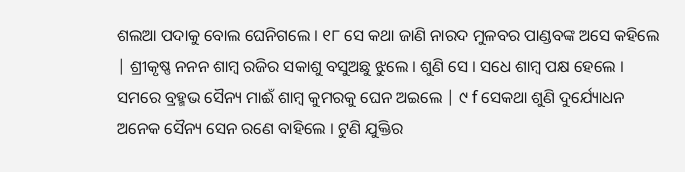ଶଲଆ ପଦାକୁ ବୋଲ ଘେନିଗଲେ । ୧୮ ସେ କଥା ଜାଣି ନାରଦ ମୁଳବର ପାଣ୍ଡବଙ୍କ ଅସେ କହିଲେ | ଶ୍ରୀକୃଷ୍ଣ ନନନ ଶାମ୍ବ ରଜିର ସକାଶୁ ବସୁଅଛୁ ଝୁଲେ । ଶୁଣି ସେ । ସଧେ ଶାମ୍ବ ପକ୍ଷ ହେଲେ । ସମରେ ବ୍ରହ୍ମଭ ସୈନ୍ୟ ମାଈଁ ଶାମ୍ବ କୁମରକୁ ଘେନ ଅଇଲେ | ୯ f ସେକଥା ଶୁଣି ଦୁର୍ଯ୍ୟୋଧନ ଅନେକ ସୈନ୍ୟ ସେନ ରଣେ ବାହିଲେ । ଟୁଣି ଯୁକ୍ତିର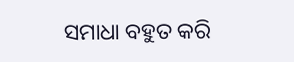ସମାଧା ବହୁତ କରି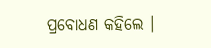ପ୍ରବୋଧଣ କହିଲେ ।